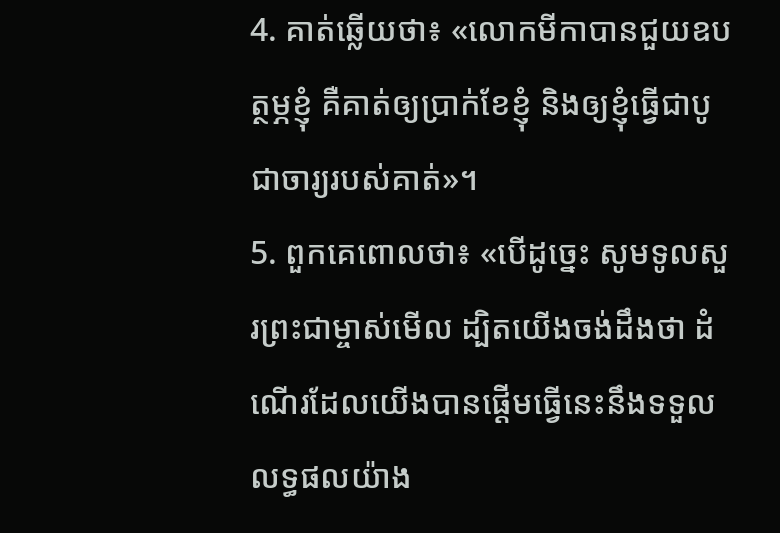4. គាត់ឆ្លើយថា៖ «លោកមីកាបានជួយឧបត្ថម្ភខ្ញុំ គឺគាត់ឲ្យប្រាក់ខែខ្ញុំ និងឲ្យខ្ញុំធ្វើជាបូជាចារ្យរបស់គាត់»។
5. ពួកគេពោលថា៖ «បើដូច្នេះ សូមទូលសួរព្រះជាម្ចាស់មើល ដ្បិតយើងចង់ដឹងថា ដំណើរដែលយើងបានផ្ដើមធ្វើនេះនឹងទទួលលទ្ធផលយ៉ាង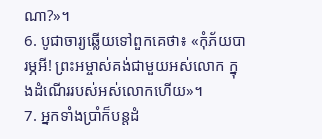ណា?»។
6. បូជាចារ្យឆ្លើយទៅពួកគេថា៖ «កុំភ័យបារម្ភអី! ព្រះអម្ចាស់គង់ជាមួយអស់លោក ក្នុងដំណើររបស់អស់លោកហើយ»។
7. អ្នកទាំងប្រាំក៏បន្តដំ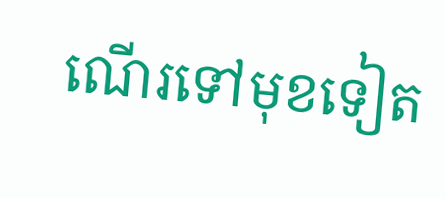ណើរទៅមុខទៀត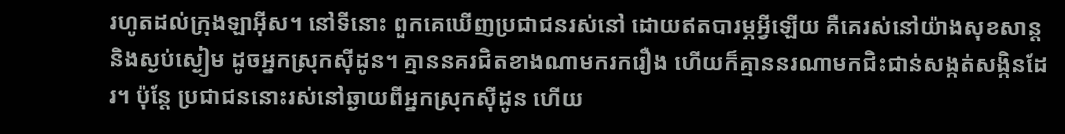រហូតដល់ក្រុងឡាអ៊ីស។ នៅទីនោះ ពួកគេឃើញប្រជាជនរស់នៅ ដោយឥតបារម្ភអ្វីឡើយ គឺគេរស់នៅយ៉ាងសុខសាន្ត និងស្ងប់ស្ងៀម ដូចអ្នកស្រុកស៊ីដូន។ គ្មាននគរជិតខាងណាមករករឿង ហើយក៏គ្មាននរណាមកជិះជាន់សង្កត់សង្កិនដែរ។ ប៉ុន្តែ ប្រជាជននោះរស់នៅឆ្ងាយពីអ្នកស្រុកស៊ីដូន ហើយ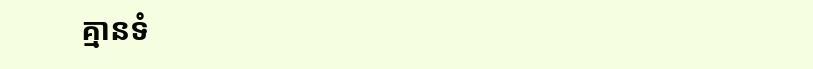គ្មានទំ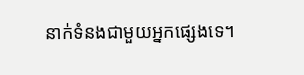នាក់ទំនងជាមួយអ្នកផ្សេងទេ។